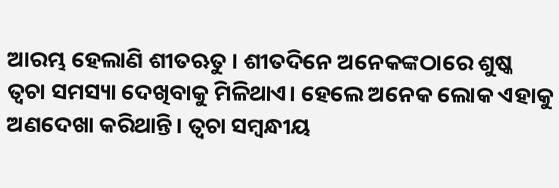ଆରମ୍ଭ ହେଲାଣି ଶୀତଋତୁ । ଶୀତଦିନେ ଅନେକଙ୍କଠାରେ ଶୁଷ୍କ ତ୍ୱଚା ସମସ୍ୟା ଦେଖିବାକୁ ମିଳିଥାଏ। ହେଲେ ଅନେକ ଲୋକ ଏହାକୁ ଅଣଦେଖା କରିଥାନ୍ତି। ତ୍ୱଚା ସମ୍ବନ୍ଧୀୟ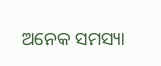ଅନେକ ସମସ୍ୟା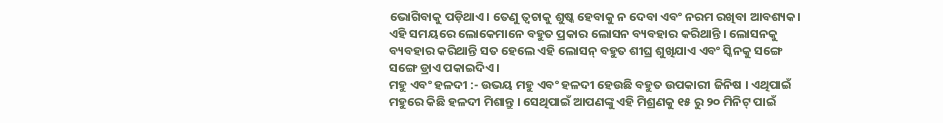ଭୋଗିବାକୁ ପଡ଼ିଥାଏ। ତେଣୁ ତ୍ୱଚାକୁ ଶୁଷ୍କ ହେବାକୁ ନ ଦେବା ଏବଂ ନରମ ରଖିବା ଆବଶ୍ୟକ। ଏହି ସମୟରେ ଲୋକେମାନେ ବହୁତ ପ୍ରକାର ଲୋସନ ବ୍ୟବହାର କରିଥାନ୍ତି । ଲୋସନକୁ ବ୍ୟବହାର କରିଥାନ୍ତି ସତ ହେଲେ ଏହି ଲୋସନ୍ ବହୁତ ଶୀଘ୍ର ଶୁଖିଯାଏ ଏବଂ ସ୍କିନକୁ ସଙ୍ଗେ ସଙ୍ଗେ ଡ୍ରାଏ ପକାଇଦିଏ ।
ମହୁ ଏବଂ ହଳଦୀ :- ଉଭୟ ମହୁ ଏବଂ ହଳଦୀ ହେଉଛି ବହୁତ ଉପକାରୀ ଜିନିଷ । ଏଥିପାଇଁ ମହୁରେ କିଛି ହଳଦୀ ମିଶାନ୍ତୁ । ସେଥିପାଇଁ ଆପଣଙ୍କୁ ଏହି ମିଶ୍ରଣକୁ ୧୫ ରୁ ୨୦ ମିନିଟ୍ ପାଇଁ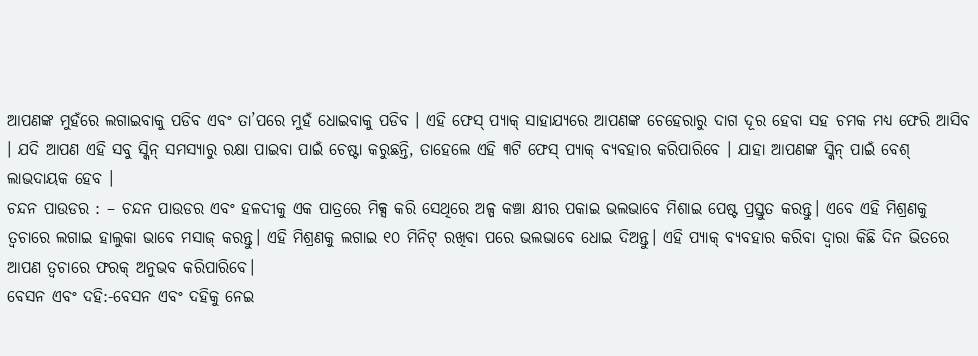ଆପଣଙ୍କ ମୁହଁରେ ଲଗାଇବାକୁ ପଡିବ ଏବଂ ତା’ପରେ ମୁହଁ ଧୋଇବାକୁ ପଡିବ । ଏହି ଫେସ୍ ପ୍ୟାକ୍ ସାହାଯ୍ୟରେ ଆପଣଙ୍କ ଚେହେରାରୁ ଦାଗ ଦୂର ହେବା ସହ ଚମକ ମଧ୍ୟ ଫେରି ଆସିବ । ଯଦି ଆପଣ ଏହି ସବୁ ସ୍କିନ୍ ସମସ୍ୟାରୁ ରକ୍ଷା ପାଇବା ପାଇଁ ଚେଷ୍ଟା କରୁଛନ୍ତି, ତାହେଲେ ଏହି ୩ଟି ଫେସ୍ ପ୍ୟାକ୍ ବ୍ୟବହାର କରିପାରିବେ । ଯାହା ଆପଣଙ୍କ ସ୍କିନ୍ ପାଇଁ ବେଶ୍ ଲାଭଦାୟକ ହେବ ।
ଚନ୍ଦନ ପାଉଡର : – ଚନ୍ଦନ ପାଉଡର ଏବଂ ହଳଦୀକୁ ଏକ ପାତ୍ରରେ ମିକ୍ସ କରି ସେଥିରେ ଅଳ୍ପ କଞ୍ଚା କ୍ଷୀର ପକାଇ ଭଲଭାବେ ମିଶାଇ ପେଷ୍ଟ ପ୍ରସ୍ତୁତ କରନ୍ତୁ। ଏବେ ଏହି ମିଶ୍ରଣକୁ ତ୍ୱଚାରେ ଲଗାଇ ହାଲୁକା ଭାବେ ମସାଜ୍ କରନ୍ତୁ। ଏହି ମିଶ୍ରଣକୁ ଲଗାଇ ୧୦ ମିନିଟ୍ ରଖିବା ପରେ ଭଲଭାବେ ଧୋଇ ଦିଅନ୍ତୁ। ଏହି ପ୍ୟାକ୍ ବ୍ୟବହାର କରିବା ଦ୍ୱାରା କିଛି ଦିନ ଭିତରେ ଆପଣ ତ୍ୱଚାରେ ଫରକ୍ ଅନୁଭବ କରିପାରିବେ।
ବେସନ ଏବଂ ଦହି:-ବେସନ ଏବଂ ଦହିକୁ ନେଇ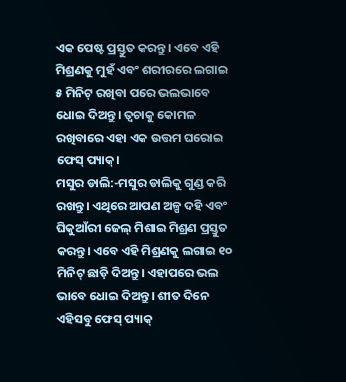ଏକ ପେଷ୍ଟ ପ୍ରସ୍ତୁତ କରନ୍ତୁ। ଏବେ ଏହି ମିଶ୍ରଣକୁ ମୁହଁ ଏବଂ ଶରୀରରେ ଲଗାଇ ୫ ମିନିଟ୍ ରଖିବା ପରେ ଭଲଭାବେ ଧୋଇ ଦିଅନ୍ତୁ। ତ୍ୱଚାକୁ କୋମଳ ରଖିବାରେ ଏହା ଏକ ଉତ୍ତମ ଘରୋଇ ଫେସ୍ ପ୍ୟାକ୍।
ମସୁର ଡାଲି:-ମସୁର ଡାଲିକୁ ଗୁଣ୍ଡ କରି ରଖନ୍ତୁ। ଏଥିରେ ଆପଣ ଅଳ୍ପ ଦହି ଏବଂ ଘିକୁଆଁରୀ ଜେଲ୍ ମିଶାଇ ମିଶ୍ରଣ ପ୍ରସ୍ତୁତ କରନ୍ତୁ। ଏବେ ଏହି ମିଶ୍ରଣକୁ ଲଗାଇ ୧୦ ମିନିଟ୍ ଛାଡ଼ି ଦିଅନ୍ତୁ। ଏହାପରେ ଭଲ ଭାବେ ଧୋଇ ଦିଅନ୍ତୁ। ଶୀତ ଦିନେ ଏହିସବୁ ଫେସ୍ ପ୍ୟାକ୍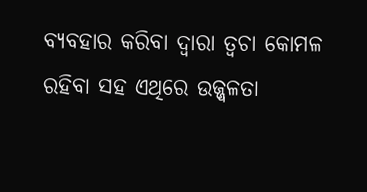ବ୍ୟବହାର କରିବା ଦ୍ୱାରା ତ୍ୱଚା କୋମଳ ରହିବା ସହ ଏଥିରେ ଉଜ୍ଜ୍ୱଳତା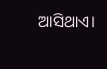ଆସିଥାଏ।